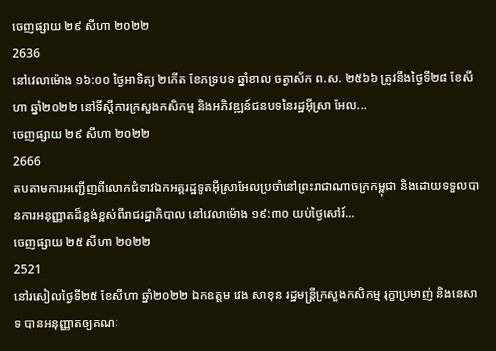ចេញផ្សាយ ២៩ សីហា ២០២២
2636
នៅវេលាម៉ោង ១៦:០០ ថ្ងៃអាទិត្យ ២កើត ខែភទ្របទ ឆ្នាំខាល ចត្វាស័ក ព.ស. ២៥៦៦ ត្រូវនឹងថ្ងៃទី២៨ ខែសីហា ឆ្នាំ២០២២ នៅទីស្តីការក្រសួងកសិកម្ម និងអភិវឌ្ឍន៍ជនបទនៃរដ្ឋអ៊ីស្រា អែល...
ចេញផ្សាយ ២៩ សីហា ២០២២
2666
តបតាមការអញ្ជើញពីលោកជំទាវឯកអគ្គរដ្ឋទូតអ៊ីស្រាអែលប្រចាំនៅព្រះរាជាណាចក្រកម្ពុជា និងដោយទទួលបានការអនុញ្ញាតដ៏ខ្ពង់ខ្ពស់ពីរាជរដ្ឋាភិបាល នៅវេលាម៉ោង ១៩:៣០ យប់ថ្ងៃសៅរ៍...
ចេញផ្សាយ ២៥ សីហា ២០២២
2521
នៅរសៀលថ្ងៃទី២៥ ខែសីហា ឆ្នាំ២០២២ ឯកឧត្តម វេង សាខុន រដ្ឋមន្ត្រីក្រសួងកសិកម្ម រុក្ខាប្រមាញ់ និងនេសាទ បានអនុញ្ញាតឲ្យគណៈ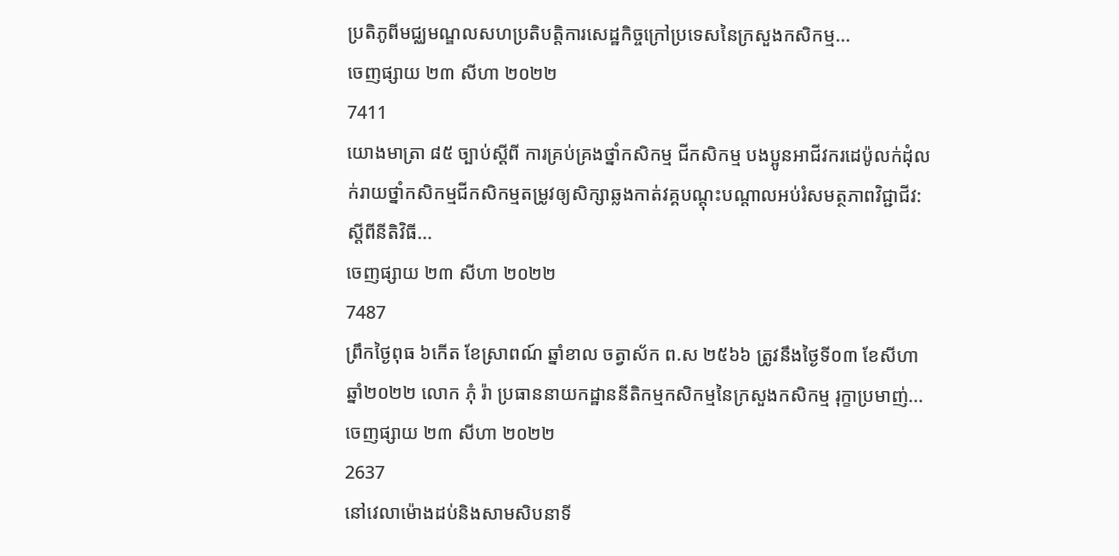ប្រតិភូពីមជ្ឈមណ្ឌលសហប្រតិបត្តិការសេដ្ឋកិច្ចក្រៅប្រទេសនៃក្រសួងកសិកម្ម...
ចេញផ្សាយ ២៣ សីហា ២០២២
7411
យោងមាត្រា ៨៥ ច្បាប់ស្តីពី ការគ្រប់គ្រងថ្នាំកសិកម្ម ជីកសិកម្ម បងប្អូនអាជីវករដេប៉ូលក់ដុំលក់រាយថ្នាំកសិកម្មជីកសិកម្មតម្រូវឲ្យសិក្សាឆ្លងកាត់វគ្គបណ្តុះបណ្តាលអប់រំសមត្ថភាពវិជ្ជាជីវ:ស្តីពីនីតិវិធី...
ចេញផ្សាយ ២៣ សីហា ២០២២
7487
ព្រឹកថ្ងៃពុធ ៦កើត ខែស្រាពណ៍ ឆ្នាំខាល ចត្វាស័ក ព.ស ២៥៦៦ ត្រូវនឹងថ្ងៃទី០៣ ខែសីហា ឆ្នាំ២០២២ លោក ភុំ រ៉ា ប្រធាននាយកដ្ឋាននីតិកម្មកសិកម្មនៃក្រសួងកសិកម្ម រុក្ខាប្រមាញ់...
ចេញផ្សាយ ២៣ សីហា ២០២២
2637
នៅវេលាម៉ោងដប់និងសាមសិបនាទី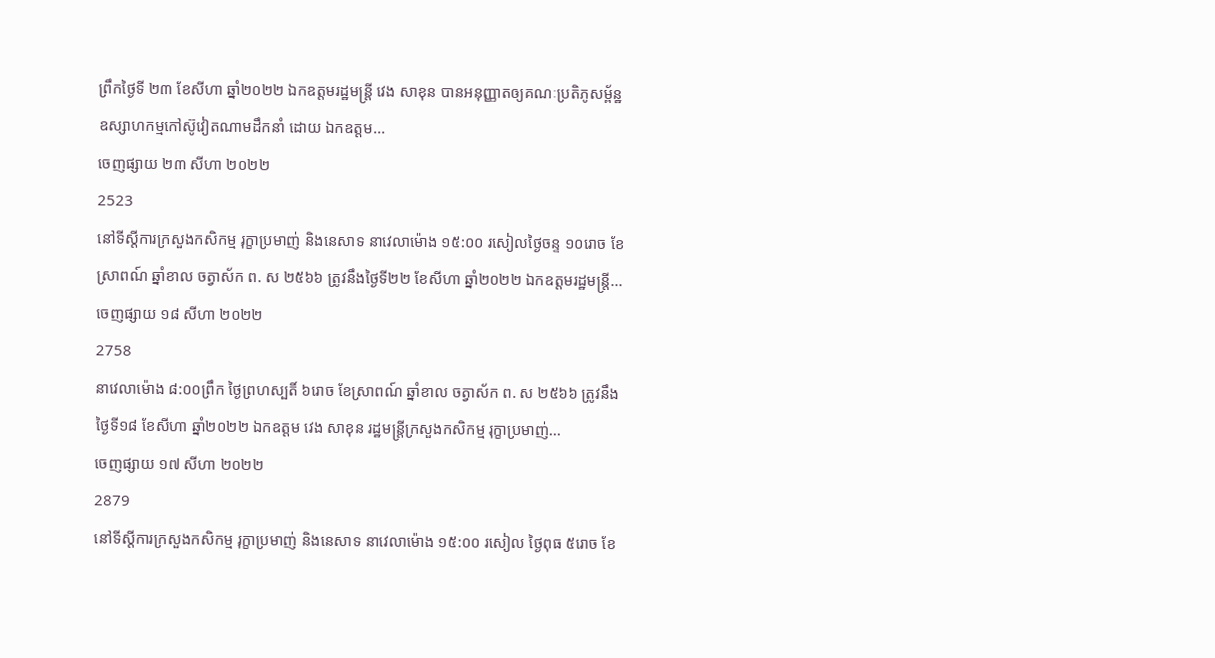ព្រឹកថ្ងៃទី ២៣ ខែសីហា ឆ្នាំ២០២២ ឯកឧត្តមរដ្ឋមន្រ្តី វេង សាខុន បានអនុញ្ញាតឲ្យគណៈប្រតិភូសម្ព័ន្ឋឧស្សាហកម្មកៅស៊ូវៀតណាមដឹកនាំ ដោយ ឯកឧត្តម...
ចេញផ្សាយ ២៣ សីហា ២០២២
2523
នៅទីស្តីការក្រសួងកសិកម្ម រុក្ខាប្រមាញ់ និងនេសាទ នាវេលាម៉ោង ១៥:០០ រសៀលថ្ងៃចន្ទ ១០រោច ខែស្រាពណ៍ ឆ្នាំខាល ចត្វាស័ក ព. ស ២៥៦៦ ត្រូវនឹងថ្ងៃទី២២ ខែសីហា ឆ្នាំ២០២២ ឯកឧត្តមរដ្ឋមន្រ្តី...
ចេញផ្សាយ ១៨ សីហា ២០២២
2758
នាវេលាម៉ោង ៨:០០ព្រឹក ថ្ងៃព្រហស្បតិ៍ ៦រោច ខែស្រាពណ៍ ឆ្នាំខាល ចត្វាស័ក ព. ស ២៥៦៦ ត្រូវនឹងថ្ងៃទី១៨ ខែសីហា ឆ្នាំ២០២២ ឯកឧត្តម វេង សាខុន រដ្ឋមន្ត្រីក្រសួងកសិកម្ម រុក្ខាប្រមាញ់...
ចេញផ្សាយ ១៧ សីហា ២០២២
2879
នៅទីស្តីការក្រសួងកសិកម្ម រុក្ខាប្រមាញ់ និងនេសាទ នាវេលាម៉ោង ១៥:០០ រសៀល ថ្ងៃពុធ ៥រោច ខែ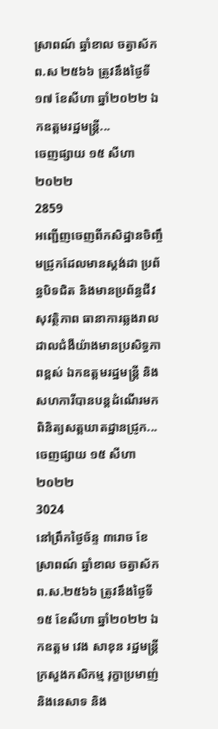ស្រាពណ៍ ឆ្នាំខាល ចត្វាស័ក ព.ស ២៥៦៦ ត្រូវនឹងថ្ងៃទី១៧ ខែសីហា ឆ្នាំ២០២២ ឯកឧត្តមរដ្ឋមន្ត្រី...
ចេញផ្សាយ ១៥ សីហា ២០២២
2859
អញ្ជើញចេញពីកសិដ្ឋានចិញ្ចឹមជ្រូកដែលមានស្តង់ដា ប្រព័ន្ធបិទជិត និងមានប្រព័ន្ធជីវសុវត្ថិភាព ធានាការឆ្លងរាលដាលជំងឺយ៉ាងមានប្រសិទ្ធភាពខ្ពស់ ឯកឧត្តមរដ្ឋមន្ដ្រី និងសហការីបានបន្តដំណើរមកពិនិត្យសត្តឃាតដ្ឋានជ្រូក...
ចេញផ្សាយ ១៥ សីហា ២០២២
3024
នៅព្រឹកថ្ងៃច័ន្ទ ៣រោច ខែស្រាពណ៍ ឆ្នាំខាល ចត្វាស័ក ព.ស.២៥៦៦ ត្រូវនឹងថ្ងៃទី១៥ ខែសីហា ឆ្នាំ២០២២ ឯកឧត្តម វេង សាខុន រដ្ឋមន្ត្រីក្រសួងកសិកម្ម រុក្ខាប្រមាញ់ និងនេសាទ និង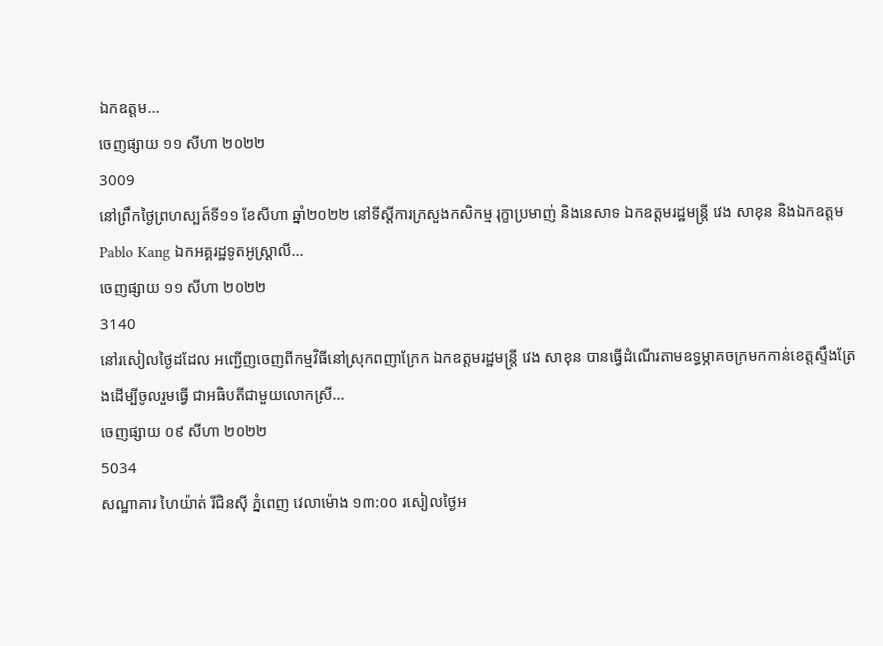ឯកឧត្តម...
ចេញផ្សាយ ១១ សីហា ២០២២
3009
នៅព្រឹកថ្ងៃព្រហស្បត៍ទី១១ ខែសីហា ឆ្នាំ២០២២ នៅទីស្តីការក្រសួងកសិកម្ម រុក្ខាប្រមាញ់ និងនេសាទ ឯកឧត្តមរដ្ឋមន្ត្រី វេង សាខុន និងឯកឧត្តម Pablo Kang ឯកអគ្គរដ្ឋទូតអូស្ត្រាលី...
ចេញផ្សាយ ១១ សីហា ២០២២
3140
នៅរសៀលថ្ងៃដដែល អញ្ជើញចេញពីកម្មវិធីនៅស្រុកពញាក្រែក ឯកឧត្តមរដ្ឋមន្ដ្រី វេង សាខុន បានធ្វើដំណើរតាមឧទ្ធម្ភាគចក្រមកកាន់ខេត្តស្ទឹងត្រែងដើម្បីចូលរួមធ្វើ ជាអធិបតីជាមួយលោកស្រី...
ចេញផ្សាយ ០៩ សីហា ២០២២
5034
សណ្ឋាគារ ហៃយ៉ាត់ រីជិនស៊ី ភ្នំពេញ វេលាម៉ោង ១៣:០០ រសៀលថ្ងៃអ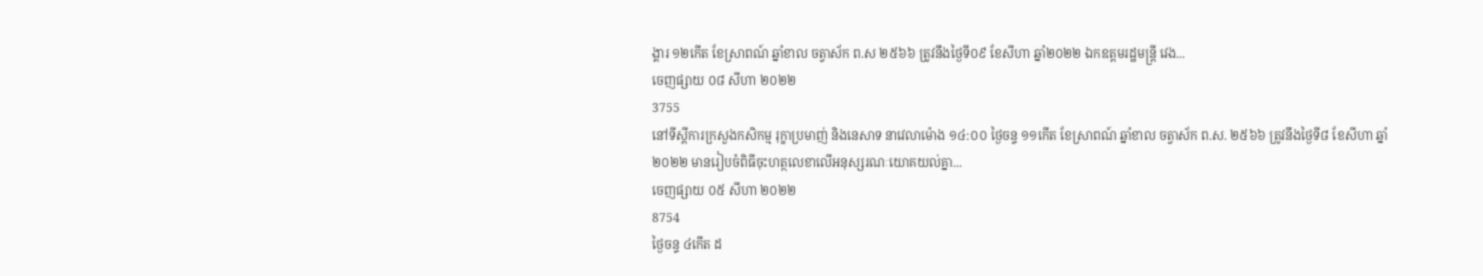ង្គារ ១២កើត ខែស្រាពណ៍ ឆ្នាំខាល ចត្វាស័ក ព.ស ២៥៦៦ ត្រូវនឹងថ្ងៃទី០៩ ខែសីហា ឆ្នាំ២០២២ ឯកឧត្តមរដ្ឋមន្ដ្រី វេង...
ចេញផ្សាយ ០៨ សីហា ២០២២
3755
នៅទីស្តីការក្រសួងកសិកម្ម រុក្ខាប្រមាញ់ និងនេសាទ នាវេលាម៉ោង ១៤:០០ ថ្ងៃចន្ទ ១១កើត ខែស្រាពណ៍ ឆ្នាំខាល ចត្វាស័ក ព.ស. ២៥៦៦ ត្រូវនឹងថ្ងៃទី៨ ខែសីហា ឆ្នាំ២០២២ មានរៀបចំពិធីចុះហត្ថលេខាលើអនុស្សរណៈយោគយល់គ្នា...
ចេញផ្សាយ ០៥ សីហា ២០២២
8754
ថ្ងៃចន្ទ ៤កើត ដ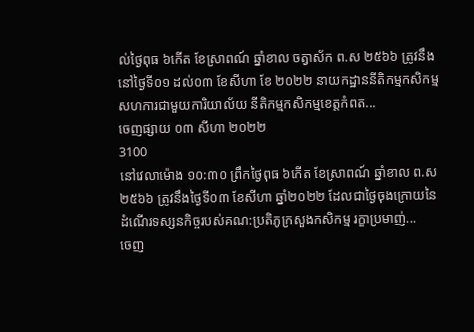ល់ថ្ងៃពុធ ៦កើត ខែស្រាពណ៍ ឆ្នាំខាល ចត្វាស័ក ព.ស ២៥៦៦ ត្រូវនឹងនៅថ្ងៃទី០១ ដល់០៣ ខែសីហា ខែ ២០២២ នាយកដ្ឋាននីតិកម្មកសិកម្មសហការជាមួយការិយាល័យ នីតិកម្មកសិកម្មខេត្តកំពត...
ចេញផ្សាយ ០៣ សីហា ២០២២
3100
នៅវេលាម៉ោង ១០:៣០ ព្រឹកថ្ងៃពុធ ៦កើត ខែស្រាពណ៍ ឆ្នាំខាល ព.ស ២៥៦៦ ត្រូវនឹងថ្ងៃទី០៣ ខែសីហា ឆ្នាំ២០២២ ដែលជាថ្ងៃចុងក្រោយនៃដំណើរទស្សនកិច្ចរបស់គណ:ប្រតិភូក្រសួងកសិកម្ម រក្ខាប្រមាញ់...
ចេញ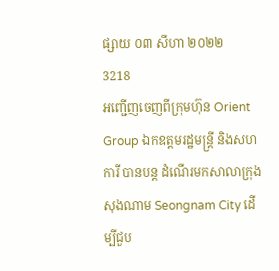ផ្សាយ ០៣ សីហា ២០២២
3218
អញ្ជើញចេញពីក្រុមហ៊ុន Orient Group ឯកឧត្តមរដ្ឋមន្ដ្រី និងសហការី បានបន្ត ដំណើរមកសាលាក្រុងសុងណាម Seongnam City ដើម្បីជួប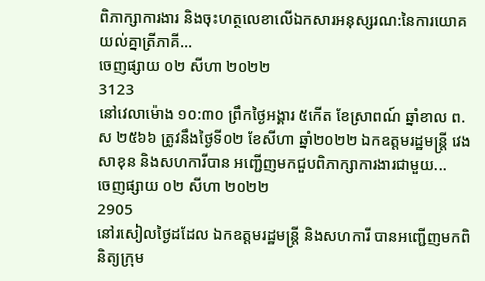ពិភាក្សាការងារ និងចុះហត្ថលេខាលើឯកសារអនុស្សរណ:នៃការយោគយល់គ្នាត្រីភាគី...
ចេញផ្សាយ ០២ សីហា ២០២២
3123
នៅវេលាម៉ោង ១០:៣០ ព្រឹកថ្ងៃអង្គារ ៥កើត ខែស្រាពណ៍ ឆ្នាំខាល ព.ស ២៥៦៦ ត្រូវនឹងថ្ងៃទី០២ ខែសីហា ឆ្នាំ២០២២ ឯកឧត្តមរដ្ឋមន្ត្រី វេង សាខុន និងសហការីបាន អញ្ជើញមកជួបពិភាក្សាការងារជាមួយ...
ចេញផ្សាយ ០២ សីហា ២០២២
2905
នៅរសៀលថ្ងៃដដែល ឯកឧត្តមរដ្ឋមន្ដ្រី និងសហការី បានអញ្ជើញមកពិនិត្យក្រុម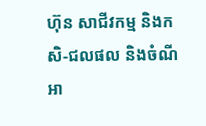ហ៊ុន សាជីវកម្ម និងកសិ-ជលផល និងចំណីអា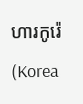ហារកូរ៉េ (Korea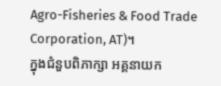Agro-Fisheries & Food Trade Corporation, AT)។
ក្នុងជំនួបពិភាក្សា អគ្គនាយក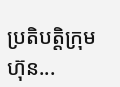ប្រតិបត្តិក្រុមហ៊ុន...